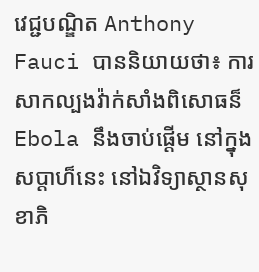វេជ្ជបណ្ឌិត Anthony Fauci បាននិយាយថា៖ ការសាកល្បងវ៉ាក់សាំងពិសោធន៏ Ebola នឹងចាប់ផ្តើម នៅក្នុងសប្តាហ៏នេះ នៅឯវិទ្យាស្ថានសុខាភិ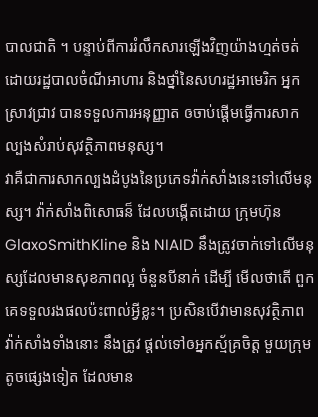បាលជាតិ ។ បន្ទាប់ពីការរំលឹកសារឡើងវិញយ៉ាងហ្មត់ចត់ ដោយរដ្ឋបាលចំណីអាហារ និងថ្នាំនៃសហរដ្ឋអាមេរិក អ្នកស្រាវជ្រាវ បានទទួលការអនុញ្ញាត ឲចាប់ផ្តើមធ្វើការសាកល្បងសំរាប់សុវត្ថិភាពមនុស្ស។
វាគឺជាការសាកល្បងដំបូងនៃប្រភេទវ៉ាក់សាំងនេះទៅលើមនុស្ស។ វ៉ាក់សាំងពិសោធន៏ ដែលបង្កើតដោយ ក្រុមហ៊ុន GlaxoSmithKline និង NIAID នឹងត្រូវចាក់ទៅលើមនុស្សដែលមានសុខភាពល្អ ចំនួនបីនាក់ ដើម្បី មើលថាតើ ពួកគេទទួលរងផលប៉ះពាល់អ្វីខ្លះ។ ប្រសិនបើវាមានសុវត្ថិភាព វ៉ាក់សាំងទាំងនោះ នឹងត្រូវ ផ្តល់ទៅឲអ្នកស្ម័គ្រចិត្ត មួយក្រុមតូចផ្សេងទៀត ដែលមាន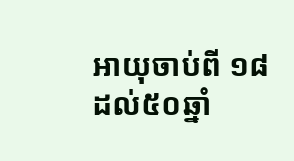អាយុចាប់ពី ១៨ ដល់៥០ឆ្នាំ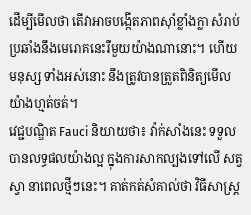ដើម្បីមើលថា តើវាអាចបង្កើតភាពស៊ាំខ្លាំងក្លា សំរាប់ប្រឆាំងនឹងមេរោគនេះរឺមួយយ៉ាងណានោះ។ ហើយមនុស្ស ទាំងអស់នោះ នឹងត្រូវបានត្រួតពិនិត្យមើលយ៉ាងហ្មត់ចត់។
វេជ្ជបណ្ឌិត Fauci និយាយថា៖ វ៉ាក់សាំងនេះ ទទួលបានលទ្ធផលយ៉ាងល្អ ក្នុងការសាកល្បងទៅលើ សត្វស្វា នាពេលថ្មីៗនេះ។ គាត់កត់សំគាល់ថា វិធីសាស្ត្រ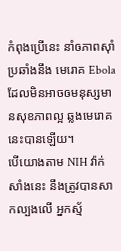កំពុងប្រើនេះ នាំឲភាពស៊ាំប្រឆាំងនឹង មេរោគ Ebola ដែលមិនអាចឲមនុស្សមានសុខភាពល្អ ឆ្លងមេរោគនេះបានឡើយ។
បើយោងតាម NIH វ៉ាក់សាំងនេះ នឹងត្រូវបានសាកល្បងលើ អ្នកស្ម័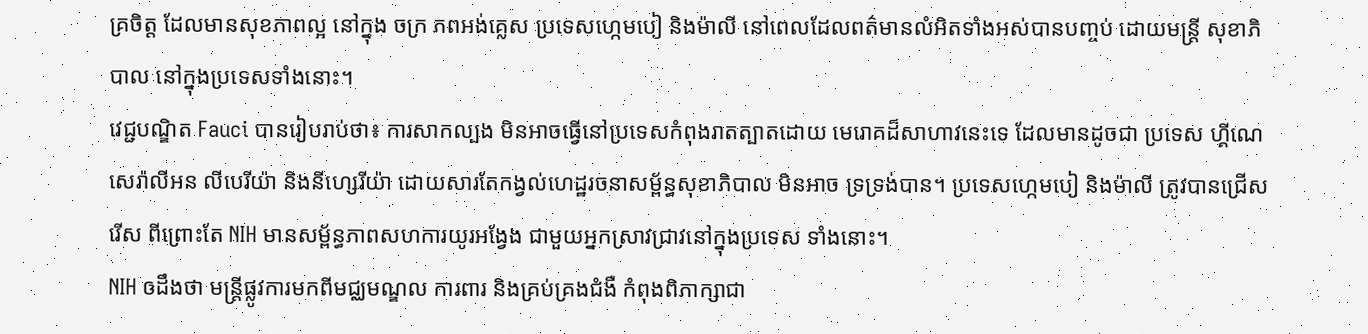គ្រចិត្ត ដែលមានសុខភាពល្អ នៅក្នុង ចក្រ ភពអង់គ្លេស ប្រទេសហ្កេមបៀ និងម៉ាលី នៅពេលដែលពត៌មានលំអិតទាំងអស់បានបញ្ចប់ ដោយមន្ត្រី សុខាភិបាល នៅក្នុងប្រទេសទាំងនោះ។
វេជ្ជបណ្ឌិត Fauci បានរៀបរាប់ថា៖ ការសាកល្បង មិនអាចធ្វើនៅប្រទេសកំពុងរាតត្បាតដោយ មេរោគដ៏សាហាវនេះទេ ដែលមានដូចជា ប្រទេស ហ្គីណេ សេរ៉ាលីអន លីបេរីយ៉ា និងនីហ្សេរីយ៉ា ដោយសារតែកង្វល់ហេដ្ឋរចនាសម្ព័ន្ធសុខាភិបាល មិនអាច ទ្រទ្រង់បាន។ ប្រទេសហ្កេមបៀ និងម៉ាលី ត្រូវបានជ្រើសរើស ពីព្រោះតែ NIH មានសម្ព័ន្ធភាពសហការយូរអង្វែង ជាមួយអ្នកស្រាវជ្រាវនៅក្នុងប្រទេស ទាំងនោះ។
NIH ឲដឹងថា មន្ត្រីផ្លូវការមកពីមជ្ឈមណ្ឌល ការពារ និងគ្រប់គ្រងជំងឺ កំពុងពិភាក្សាជា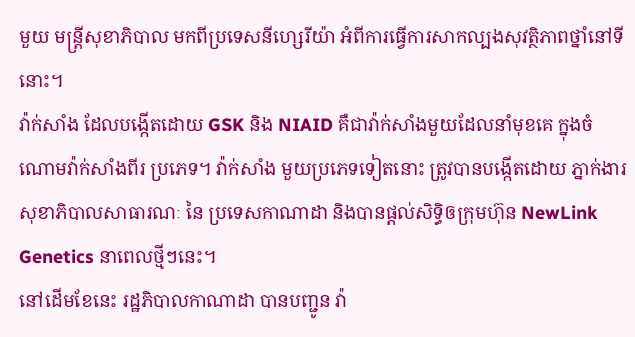មួយ មន្ត្រីសុខាភិបាល មកពីប្រទេសនីហ្សេរីយ៉ា អំពីការធ្វើការសាកល្បងសុវត្ថិភាពថ្នាំនៅទីនោះ។
វ៉ាក់សាំង ដែលបង្កើតដោយ GSK និង NIAID គឺជាវ៉ាក់សាំងមួយដែលនាំមុខគេ ក្នុងចំណោមវ៉ាក់សាំងពីរ ប្រភេទ។ វ៉ាក់សាំង មួយប្រភេទទៀតនោះ ត្រូវបានបង្កើតដោយ ភ្នាក់ងារសុខាភិបាលសាធារណៈ នៃ ប្រទេសកាណាដា និងបានផ្តល់សិទ្ធិឲក្រុមហ៊ុន NewLink Genetics នាពេលថ្មីៗនេះ។
នៅដើមខែនេះ រដ្ឋភិបាលកាណាដា បានបញ្ជូន វ៉ា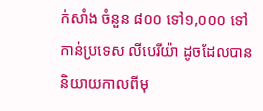ក់សាំង ចំនួន ៨០០ ទៅ១,០០០ ទៅកាន់ប្រទេស លីបេរីយ៉ា ដូចដែលបាននិយាយកាលពីមុ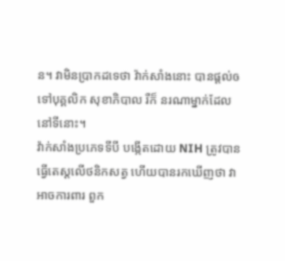ន។ វាមិនប្រាកដទេថា វ៉ាក់សាំងនោះ បានផ្តល់ឲទៅបុគ្គលិក សុខាភិបាល រឺក៏ នរណាម្នាក់ដែលនៅទីនោះ។
វ៉ាក់សាំងប្រភេទទីបី បង្កើតដោយ NIH ត្រូវបានធ្វើតេស្តលើថនិកសត្វ ហើយបានរកឃើញថា វាអាចការពារ ពួក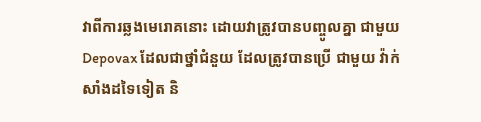វាពីការឆ្លងមេរោគនោះ ដោយវាត្រូវបានបញ្ចូលគ្នា ជាមួយ Depovax ដែលជាថ្នាំជំនួយ ដែលត្រូវបានប្រើ ជាមួយ វ៉ាក់សាំងដទៃទៀត និ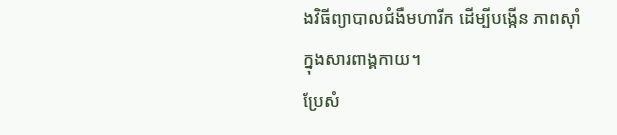ងវិធីព្យាបាលជំងឺមហារីក ដើម្បីបង្កើន ភាពស៊ាំក្នុងសារពាង្គកាយ។
ប្រែសំ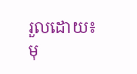រួលដោយ៖ មុ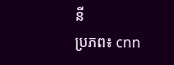នី
ប្រភព៖ cnn